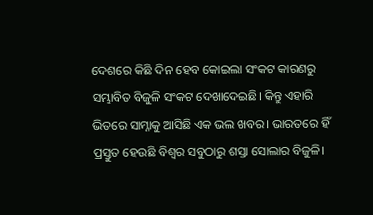ଦେଶରେ କିଛି ଦିନ ହେବ କୋଇଲା ସଂକଟ କାରଣରୁ ସମ୍ଭାବିତ ବିଜୁଳି ସଂକଟ ଦେଖାଦେଇଛି। କିନ୍ତୁ ଏହାରି ଭିତରେ ସାମ୍ନାକୁ ଆସିଛି ଏକ ଭଲ ଖବର। ଭାରତରେ ହିଁ ପ୍ରସ୍ତୁତ ହେଉଛି ବିଶ୍ୱର ସବୁଠାରୁ ଶସ୍ତା ସୋଲାର ବିଜୁଳି।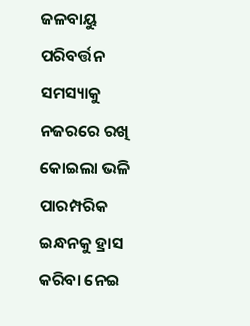ଜଳବାୟୁ ପରିବର୍ତ୍ତନ ସମସ୍ୟାକୁ ନଜରରେ ରଖି କୋଇଲା ଭଳି ପାରମ୍ପରିକ ଇନ୍ଧନକୁ ହ୍ରାସ କରିବା ନେଇ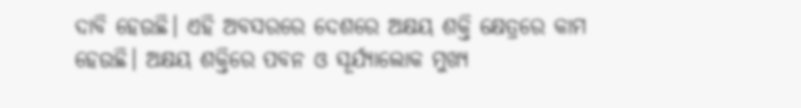ଦାବି ହେଉଛି। ଏହି ଅବସରରେ ଦେଶରେ ଅକ୍ଷୟ ଶକ୍ତି କ୍ଷେତ୍ରରେ କାମ ହେଉଛି। ଅକ୍ଷୟ ଶକ୍ତିରେ ପବନ ଓ ସୂର୍ଯ୍ୟାଲୋକ ମୁଖ୍ୟ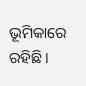ଭୂମିକାରେ ରହିଛି।